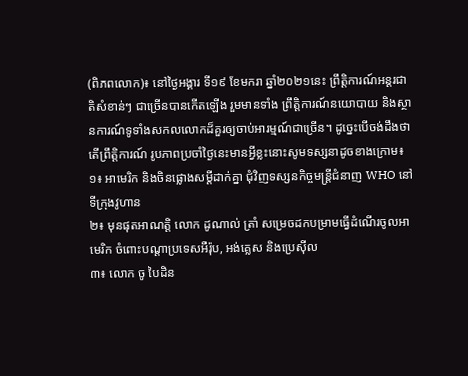(ពិភពលោក)៖ នៅថ្ងៃអង្គារ ទី១៩ ខែមករា ឆ្នាំ២០២១នេះ ព្រឹត្តិការណ៍អន្តរជាតិសំខាន់ៗ ជាច្រើនបានកើតឡើង រួមមានទាំង ព្រឹត្តិការណ៍នយោបាយ និងស្ថានការណ៍ទូទាំងសកលលោកដ៏គួរឲ្យចាប់អារម្មណ៍ជាច្រើន។ ដូច្នេះបើចង់ដឹងថាតើព្រឹត្តិការណ៍ រូបភាពប្រចាំថ្ងៃនេះមានអ្វីខ្លះនោះសូមទស្សនាដូចខាងក្រោម៖
១៖ អាមេរិក និងចិនផ្លោងសម្តីដាក់គ្នា ជុំវិញទស្សនកិច្ចមន្ត្រីជំនាញ WHO នៅទីក្រុងវូហាន
២៖ មុនផុតអាណត្តិ លោក ដូណាល់ ត្រាំ សម្រេចដកបម្រាមធ្វើដំណើរចូលអាមេរិក ចំពោះបណ្តាប្រទេសអឺរ៉ុប, អង់គ្លេស និងប្រេស៊ីល
៣៖ លោក ចូ បៃដិន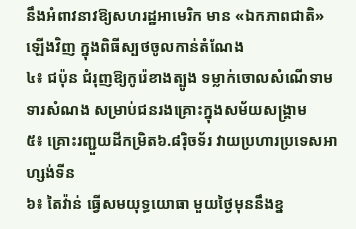នឹងអំពាវនាវឱ្យសហរដ្ឋអាមេរិក មាន «ឯកភាពជាតិ» ឡើងវិញ ក្នុងពិធីស្បថចូលកាន់តំណែង
៤៖ ជប៉ុន ជំរុញឱ្យកូរ៉េខាងត្បូង ទម្លាក់ចោលសំណើទាមទារសំណង សម្រាប់ជនរងគ្រោះក្នុងសម័យសង្រ្គាម
៥៖ គ្រោះរញ្ជួយដីកម្រិត៦.៨រ៉ិចទ័រ វាយប្រហារប្រទេសអាហ្សង់ទីន
៦៖ តៃវ៉ាន់ ធ្វើសមយុទ្ធយោធា មួយថ្ងៃមុននឹងខ្ន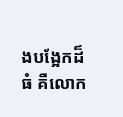ងបង្អែកដ៏ធំ គឺលោក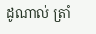ដូណាល់ ត្រាំ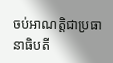ចប់អាណត្តិជាប្រធានាធិបតី